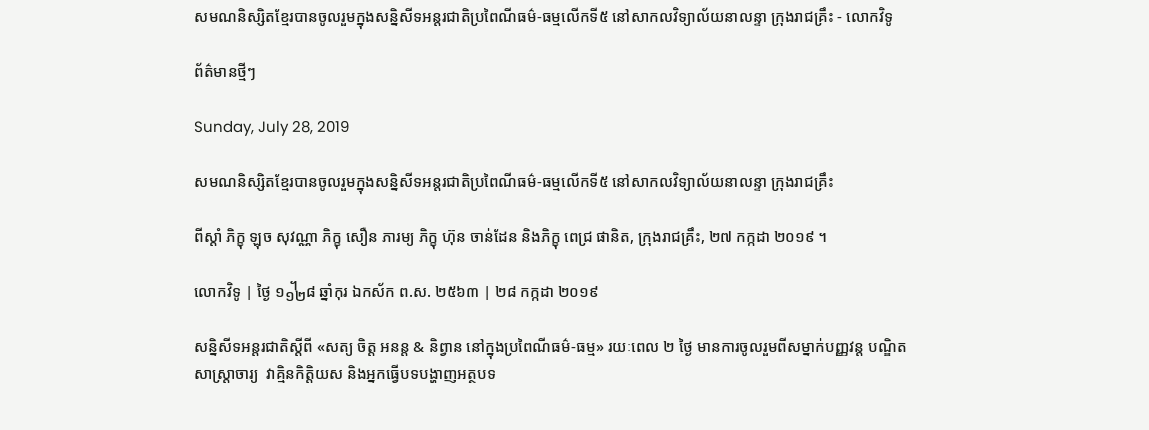សមណនិស្សិតខ្មែរបានចូលរួមក្នុងសន្និសីទអន្តរជាតិប្រពៃណីធម៌-ធម្មលើកទី៥ នៅសាកលវិទ្យាល័យនាលន្ទា ក្រុងរាជគ្រឹះ - លោកវិទូ

ព័ត៌មានថ្មីៗ

Sunday, July 28, 2019

សមណនិស្សិតខ្មែរបានចូលរួមក្នុងសន្និសីទអន្តរជាតិប្រពៃណីធម៌-ធម្មលើកទី៥ នៅសាកលវិទ្យាល័យនាលន្ទា ក្រុងរាជគ្រឹះ

ពីស្តាំ ភិក្ខុ ឡុច សុវណ្ណា ភិក្ខុ សឿន ភារម្យ ភិក្ខុ ហ៊ុន ចាន់ដែន និងភិក្ខុ ពេជ្រ ផានិត, ក្រុងរាជគ្រឹះ, ២៧ កក្កដា ២០១៩ ។

លោកវិទូ | ថ្ងៃ ១᧼៨ ឆ្នាំកុរ ឯកស័ក ព.ស. ២៥៦៣ | ២៨ កក្កដា ២០១៩

សន្និសីទអន្តរជាតិស្ដីពី «សត្យ ចិត្ត អនន្ត & និព្វាន នៅក្នុងប្រពៃណីធម៌-ធម្ម» រយៈពេល ២ ថ្ងៃ មានការចូលរួមពីសម្នាក់បញ្ញវន្ត បណ្ឌិត សាស្ត្រាចារ្យ  វាគ្មិនកិត្តិយស និងអ្នកធ្វើបទបង្ហាញអត្ថបទ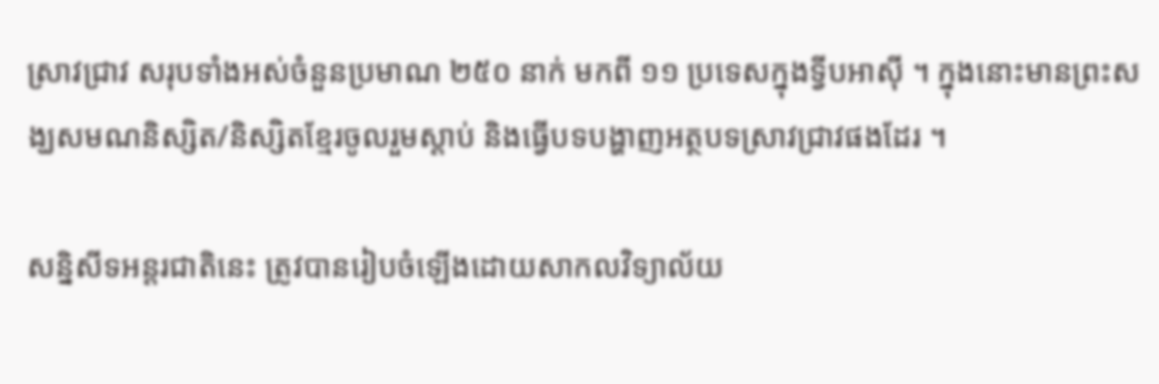ស្រាវជ្រាវ សរុបទាំងអស់ចំនួនប្រមាណ ២៥០ នាក់ មកពី ១១ ប្រទេសក្នុងទ្វីបអាស៊ី ។ ក្នុងនោះមានព្រះសង្ឃសមណនិស្សិត/និស្សិតខ្មែរចូលរួមស្ដាប់ និងធ្វើបទបង្ហាញអត្ថបទស្រាវជ្រាវផងដែរ ។

សន្និសីទអន្តរជាតិនេះ ត្រូវបានរៀបចំឡើងដោយសាកលវិទ្យាល័យ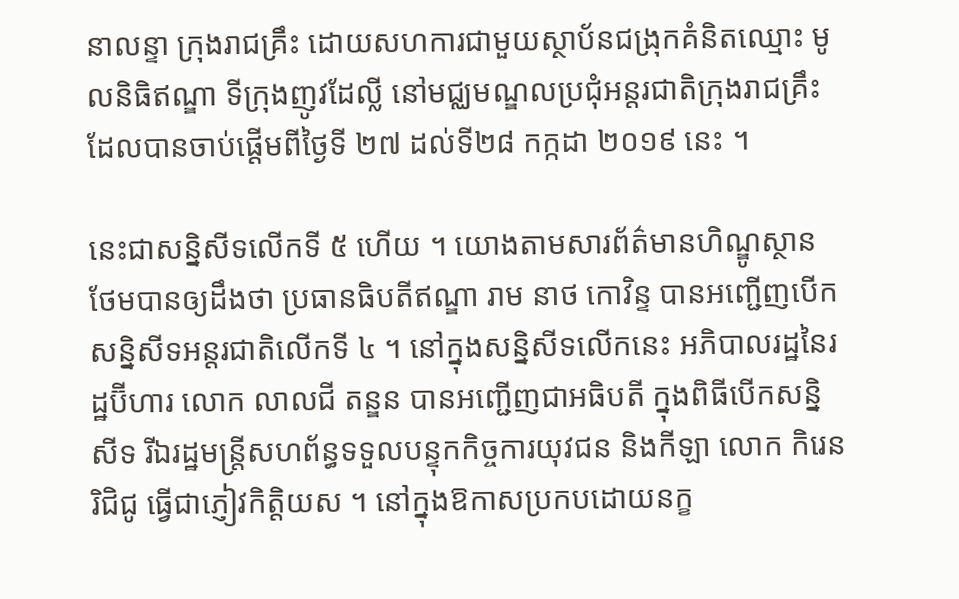នាលន្ទា ក្រុងរាជគ្រឹះ ដោយសហការជាមួយស្ថាប័នជង្រុកគំនិតឈ្មោះ មូលនិធិឥណ្ឌា ទីក្រុងញូវដែល្លី នៅមជ្ឈមណ្ឌលប្រជុំអន្តរជាតិក្រុងរាជគ្រឹះ ដែលបានចាប់ផ្ដើមពីថ្ងៃទី ២៧ ដល់ទី២៨ កក្កដា ២០១៩ នេះ ។

នេះជាសន្និសីទលើកទី ៥ ហើយ ។ យោងតាមសារព័ត៌មានហិណ្ឌូស្ថានថែមបានឲ្យដឹងថា ប្រធានធិបតីឥណ្ឌា រាម នាថ កោវិន្ទ បានអញ្ជើញបើកសន្និសីទអន្តរជាតិលើកទី ៤ ។ នៅក្នុងសន្និសីទលើកនេះ អភិបាលរដ្ឋនៃរដ្ឋប៊ីហារ លោក លាលជី តន្ឌន បានអញ្ជើញជាអធិបតី ក្នុងពិធីបើកសន្និសីទ រីឯរដ្ឋមន្ត្រីសហព័ន្ធទទួលបន្ទុកកិច្ចការយុវជន និងកីឡា លោក កិរេន រិជិជូ ធ្វើជាភ្ញៀវកិត្តិយស ។ នៅក្នុងឱកាសប្រកបដោយនក្ខ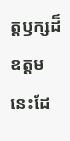ត្តឫក្សដ៏ឧត្តមនេះដែ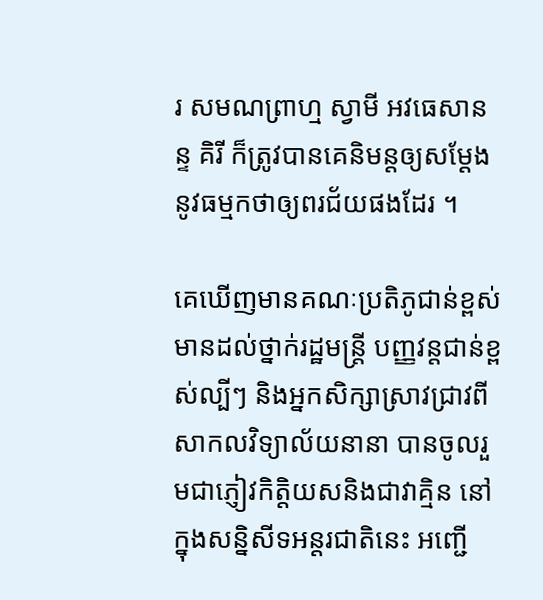រ សមណព្រាហ្ម ស្វាមី អវធេសានន្ទ គិរី ក៏ត្រូវបានគេនិមន្តឲ្យសម្ដែងនូវធម្មកថាឲ្យពរជ័យផងដែរ ។

គេឃើញមានគណៈប្រតិភូជាន់ខ្ពស់ មានដល់ថ្នាក់រដ្ឋមន្ត្រី បញ្ញវន្តជាន់ខ្ពស់ល្បីៗ និងអ្នកសិក្សាស្រាវជ្រាវពីសាកលវិទ្យាល័យនានា បានចូលរួមជាភ្ញៀវកិត្តិយសនិងជាវាគ្មិន នៅក្នុងសន្និសីទអន្តរជាតិនេះ អញ្ជើ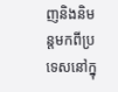ញនិងនិមន្តមកពីប្រទេសនៅក្នុ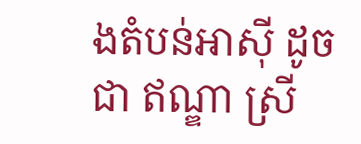ងតំបន់អាស៊ី ដូចជា ឥណ្ឌា ស្រី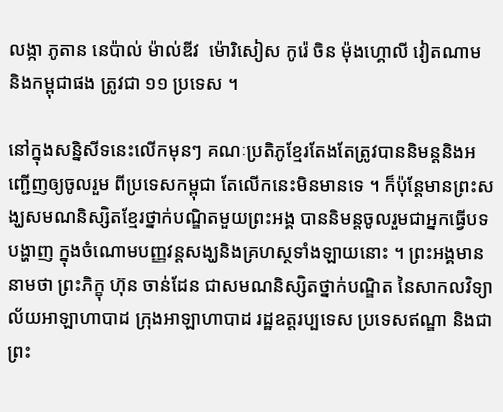លង្កា ភូតាន នេប៉ាល់ ម៉ាល់ឌីវ  ម៉ោរិសៀស កូរ៉េ ចិន ម៉ុងហ្គោលី វៀតណាម និងកម្ពុជាផង ត្រូវជា ១១ ប្រទេស ។

នៅក្នុងសន្និសីទនេះលើកមុនៗ គណៈប្រតិភូខ្មែរតែងតែត្រូវបាននិមន្តនិងអញ្ជើញឲ្យចូលរួម ពីប្រទេសកម្ពុជា តែលើកនេះមិនមានទេ ។ ក៏ប៉ុន្តែមានព្រះសង្ឃសមណនិស្សិតខ្មែរថ្នាក់បណ្ឌិតមួយព្រះអង្គ បាននិមន្តចូលរួមជាអ្នកធ្វើបទបង្ហាញ ក្នុងចំណោមបញ្ញវន្តសង្ឃនិងគ្រហស្ថទាំងឡាយនោះ ។ ព្រះអង្គមាននាមថា ព្រះភិក្ខុ ហ៊ុន ចាន់ដែន ជាសមណនិស្សិតថ្នាក់បណ្ឌិត នៃសាកលវិទ្យាល័យអាឡាហាបាដ ក្រុងអាឡាហាបាដ រដ្ឋឧត្តរប្បទេស ប្រទេសឥណ្ឌា និងជាព្រះ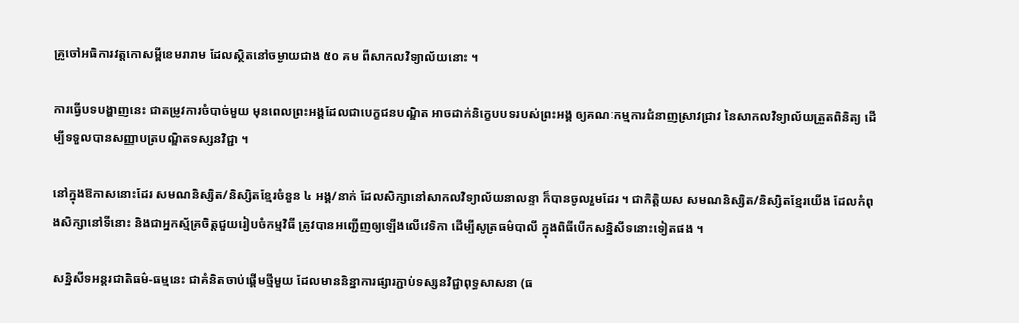គ្រូចៅអធិការវត្តកោសម្ពីខេមរារាម ដែលស្ថិតនៅចម្ងាយជាង ៥០ គម ពីសាកលវិទ្យាល័យនោះ ។

ការធ្វើបទបង្ហាញនេះ ជាតម្រូវការចំបាច់មួយ មុនពេលព្រះអង្គដែលជាបេក្ខជនបណ្ឌិត អាចដាក់និក្ខេបបទរបស់ព្រះអង្គ ឲ្យគណៈកម្មការជំនាញស្រាវជ្រាវ នៃសាកលវិទ្យាល័យត្រួតពិនិត្យ ដើម្បីទទួលបានសញ្ញាបត្របណ្ឌិតទស្សនវិជ្ជា ។

នៅក្នុងឱកាសនោះដែរ សមណនិស្សិត/និស្សិតខ្មែរចំនួន ៤ អង្គ/នាក់ ដែលសិក្សានៅសាកលវិទ្យាល័យនាលន្ទា ក៏បានចូលរួមដែរ ។ ជាកិត្តិយស សមណនិស្សិត/និស្សិតខ្មែរយើង ដែលកំពុងសិក្សានៅទីនោះ និងជាអ្នកស័្មគ្រចិត្តជួយរៀបចំកម្មវិធី ត្រូវបានអញ្ជើញឲ្យឡើងលើវេទិកា ដើម្បីសូត្រធម៌បាលី ក្នុងពិធីបើកសន្និសីទនោះទៀតផង ។

សន្និសីទអន្តរជាតិធម៌-ធម្មនេះ ជាគំនិតចាប់ផ្ដើមថ្មីមួយ ដែលមាននិន្នាការផ្សារភ្ជាប់ទស្សនវិជ្ជាពុទ្ធសាសនា (ធ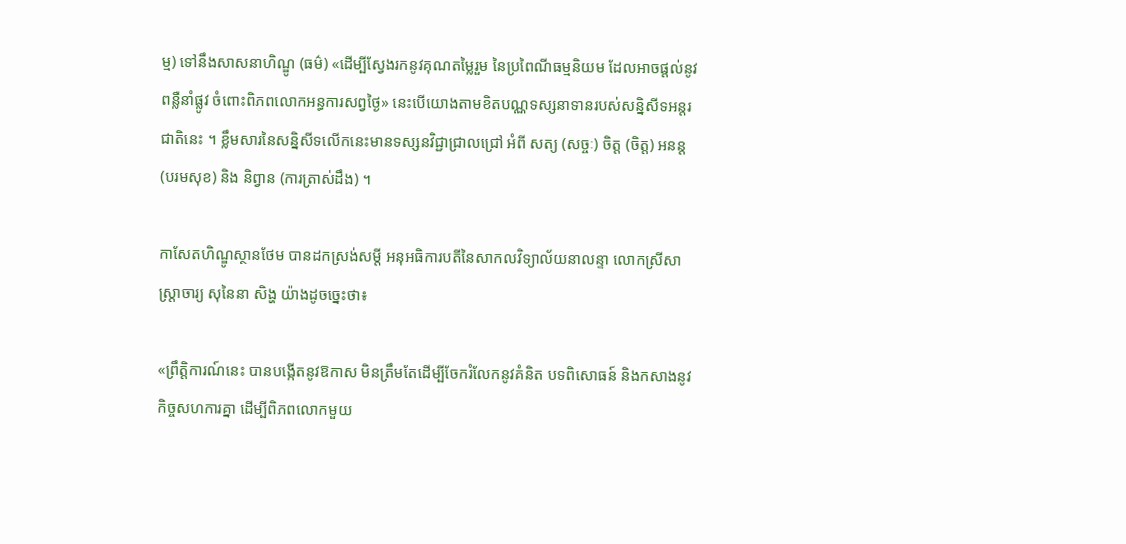ម្ម) ទៅនឹងសាសនាហិណ្ឌូ (ធម៌) «ដើម្បីស្វែងរកនូវគុណតម្លៃរួម នៃប្រពៃណីធម្មនិយម ដែលអាចផ្ដល់នូវពន្លឺនាំផ្លូវ ចំពោះពិភពលោកអន្ធការសព្វថ្ងៃ» នេះបើយោងតាមខិតបណ្ណទស្សនាទានរបស់សន្និសីទអន្តរជាតិនេះ ។ ខ្លឹមសារនៃសន្និសីទលើកនេះមានទស្សនវិជ្ជាជ្រាលជ្រៅ អំពី សត្យ (សច្ចៈ) ចិត្ត (ចិត្ត) អនន្ដ (បរមសុខ) និង និព្វាន (ការត្រាស់ដឹង) ។

កាសែតហិណ្ឌូស្ថានថែម បានដកស្រង់សម្ដី អនុអធិការបតីនៃសាកលវិទ្យាល័យនាលន្ទា លោកស្រីសាស្ត្រាចារ្យ សុនៃនា សិង្ហ យ៉ាងដូចច្នេះថា៖

«ព្រឹត្តិការណ៍នេះ បានបង្កើតនូវឱកាស មិនត្រឹមតែដើម្បីចែករំលែកនូវគំនិត បទពិសោធន៍ និងកសាងនូវកិច្ចសហការគ្នា ដើម្បីពិភពលោកមួយ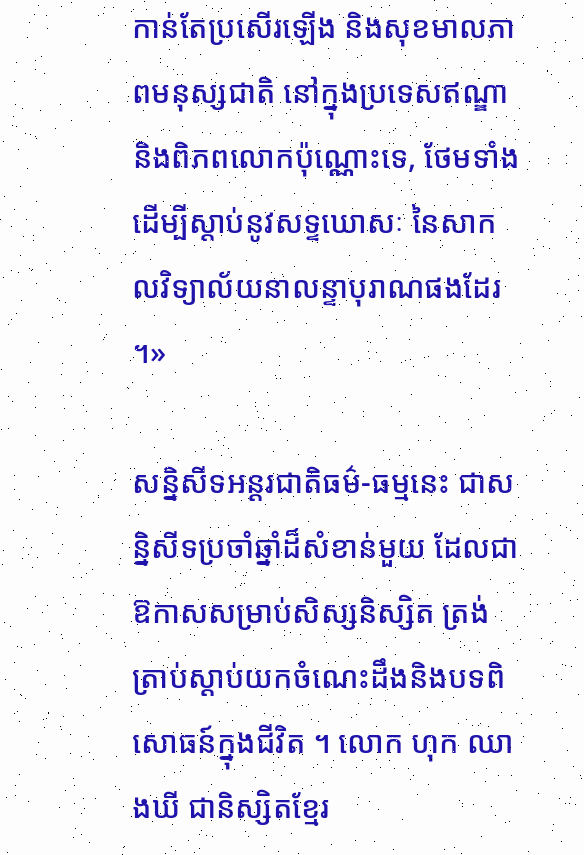កាន់តែប្រសើរឡើង និងសុខមាលភាពមនុស្សជាតិ នៅក្នុងប្រទេសឥណ្ឌានិងពិភពលោកប៉ុណ្ណោះទេ, ថែមទាំងដើម្បីស្ដាប់នូវសទ្ទឃោសៈ នៃសាកលវិទ្យាល័យនាលន្ទាបុរាណផងដែរ ។»

សន្និសីទអន្តរជាតិធម៌-ធម្មនេះ ជាសន្និសីទប្រចាំឆ្នាំដ៏សំខាន់មួយ ដែលជាឱកាសសម្រាប់សិស្សនិស្សិត ត្រង់ត្រាប់ស្ដាប់យកចំណេះដឹងនិងបទពិសោធន៍ក្នុងជីវិត ។ លោក ហុក ឈាងឃី ជានិស្សិតខ្មែរ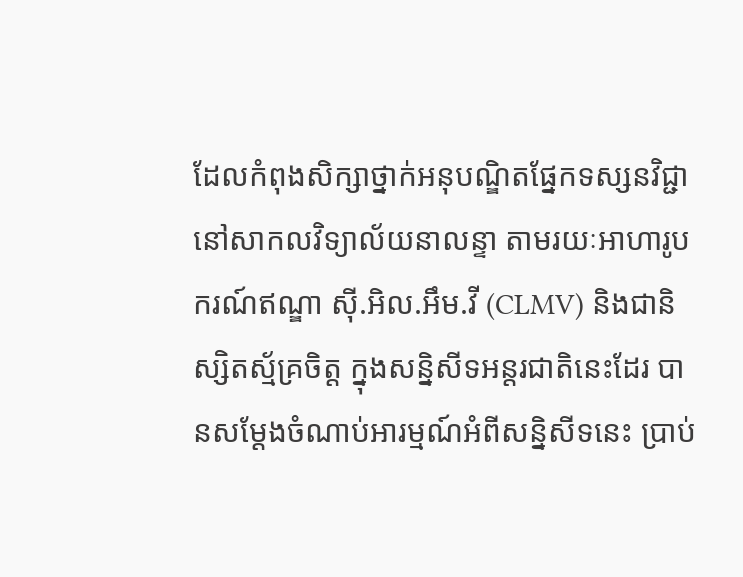ដែលកំពុងសិក្សាថ្នាក់អនុបណ្ឌិតផ្នែកទស្សនវិជ្ជា នៅសាកលវិទ្យាល័យនាលន្ទា តាមរយៈអាហារូបករណ៍ឥណ្ឌា ស៊ី.អិល.អឹម.វី (CLMV) និងជានិស្សិតស័្មគ្រចិត្ត ក្នុងសន្និសីទអន្តរជាតិនេះដែរ បានសម្ដែងចំណាប់អារម្មណ៍អំពីសន្និសីទនេះ ប្រាប់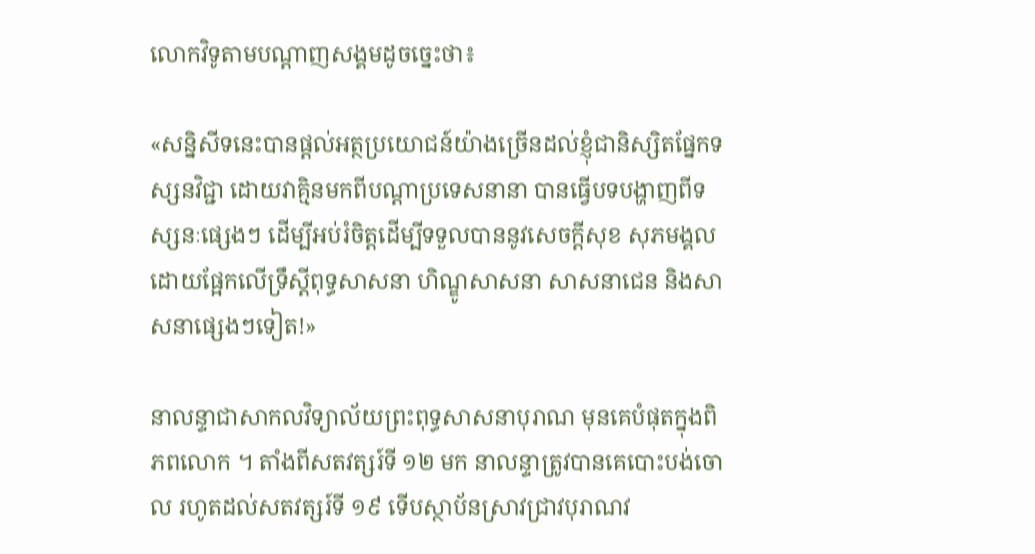លោកវិទូតាមបណ្ដាញសង្គមដូចច្នេះថា៖

«សន្និសីទនេះបានផ្តល់អត្ថប្រយោជន៍យ៉ាងច្រើនដល់ខ្ញុំជានិស្សិតផ្នែកទស្សនវិជ្ជា ដោយវាគ្មិនមកពីបណ្តាប្រទេសនានា បានធ្វើបទបង្ហាញពីទស្សនៈផ្សេងៗ ដើម្បីអប់រំចិត្តដើម្បីទទួលបាននូវសេចក្តីសុខ សុភមង្គល ដោយផ្អែកលើទ្រឹស្តីពុទ្ធសាសនា ហិណ្ឌូសាសនា សាសនាជេន និងសាសនាផ្សេងៗទៀត!»

នាលន្ទាជាសាកលវិទ្យាល័យព្រះពុទ្ធសាសនាបុរាណ មុនគេបំផុតក្នុងពិភពលោក ។ តាំងពីសតវត្សរ៍ទី ១២ មក នាលន្ទាត្រូវបានគេបោះបង់ចោល រហូតដល់សតវត្សរ៍ទី ១៩ ទើបស្ថាប័នស្រាវជ្រាវបុរាណវ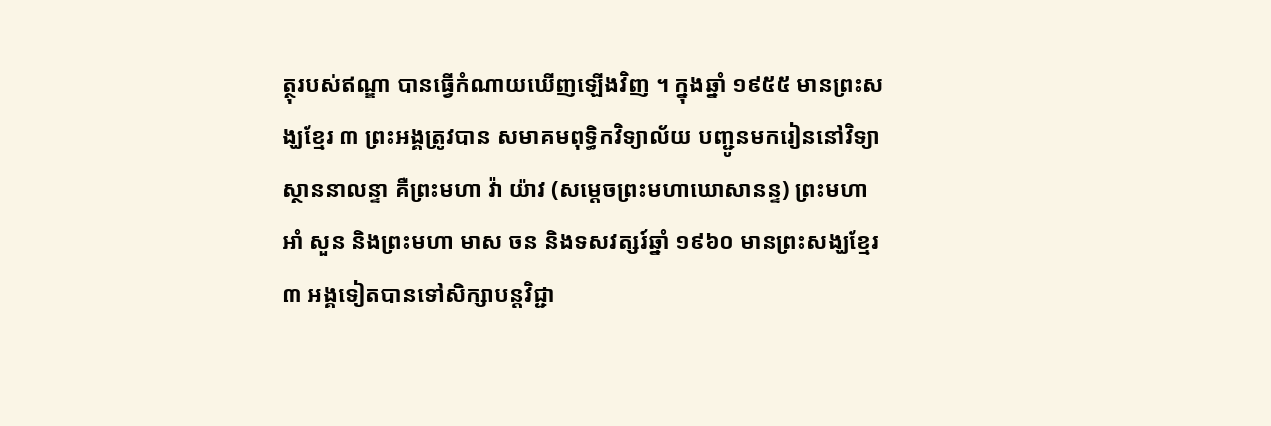ត្ថុរបស់ឥណ្ឌា បានធ្វើកំណាយឃើញឡើងវិញ ។ ក្នុងឆ្នាំ ១៩៥៥ មានព្រះសង្ឃខ្មែរ ៣ ព្រះអង្គត្រូវបាន សមាគមពុទ្ធិកវិទ្យាល័យ បញ្ជូនមករៀននៅវិទ្យាស្ថាននាលន្ទា គឺព្រះមហា វ៉ា យ៉ាវ (សម្ដេចព្រះមហាឃោសានន្ទ) ព្រះមហា អាំ សួន និងព្រះមហា មាស ចន និងទសវត្សរ៍ឆ្នាំ ១៩៦០ មានព្រះសង្ឃខ្មែរ ៣ អង្គទៀតបានទៅសិក្សាបន្តវិជ្ជា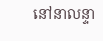នៅនាលន្ទា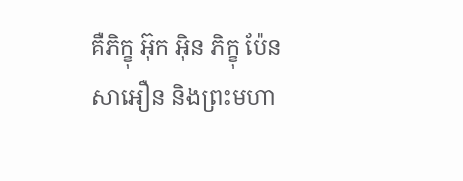គឺភិក្ខុ អ៊ុក អ៊ិន ភិក្ខុ ប៉ែន សាអឿន និងព្រះមហា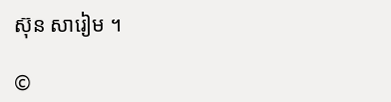ស៊ុន សារៀម ។

©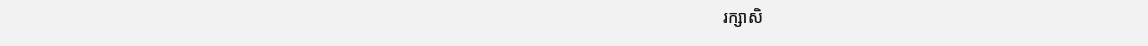រក្សាសិ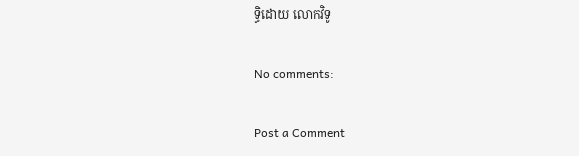ទ្ធិដោយ លោកវិទូ

No comments:

Post a Comment